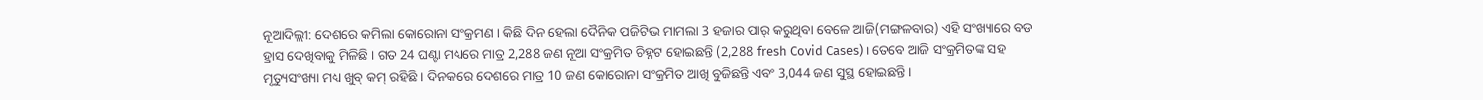ନୂଆଦିଲ୍ଲୀ: ଦେଶରେ କମିଲା କୋରୋନା ସଂକ୍ରମଣ । କିଛି ଦିନ ହେଲା ଦୈନିକ ପଜିଟିଭ ମାମଲା 3 ହଜାର ପାର୍ କରୁଥିବା ବେଳେ ଆଜି(ମଙ୍ଗଳବାର) ଏହି ସଂଖ୍ୟାରେ ବଡ ହ୍ରାସ ଦେଖିବାକୁ ମିଳିଛି । ଗତ 24 ଘଣ୍ଟା ମଧ୍ୟରେ ମାତ୍ର 2,288 ଜଣ ନୂଆ ସଂକ୍ରମିତ ଚିହ୍ନଟ ହୋଇଛନ୍ତି (2,288 fresh Covid Cases) । ତେବେ ଆଜି ସଂକ୍ରମିତଙ୍କ ସହ ମୃତ୍ୟୁସଂଖ୍ୟା ମଧ୍ୟ ଖୁବ୍ କମ୍ ରହିଛି । ଦିନକରେ ଦେଶରେ ମାତ୍ର 10 ଜଣ କୋରୋନା ସଂକ୍ରମିତ ଆଖି ବୁଜିଛନ୍ତି ଏବଂ 3,044 ଜଣ ସୁସ୍ଥ ହୋଇଛନ୍ତି ।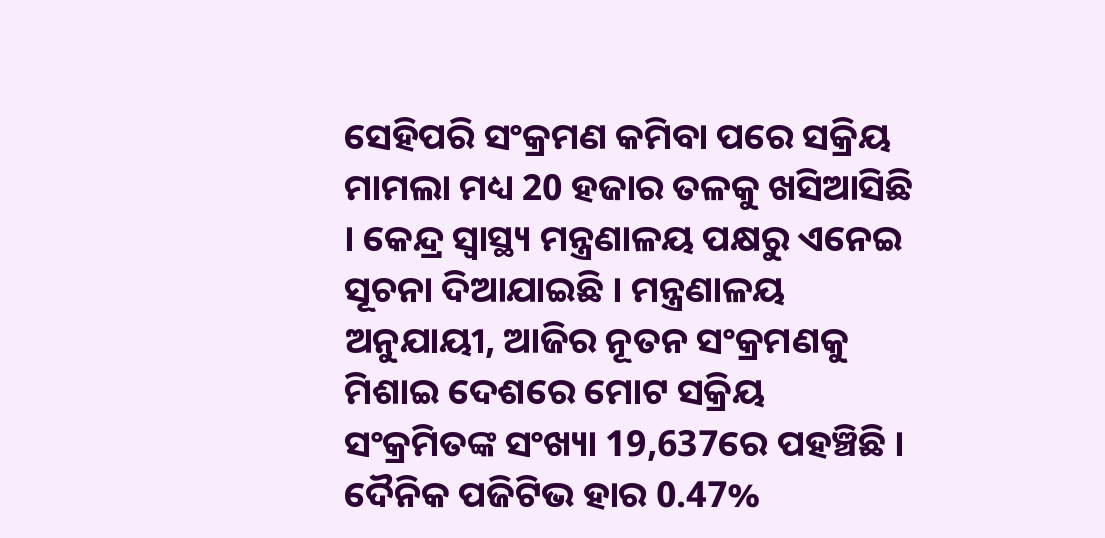ସେହିପରି ସଂକ୍ରମଣ କମିବା ପରେ ସକ୍ରିୟ ମାମଲା ମଧ୍ୟ 20 ହଜାର ତଳକୁ ଖସିଆସିଛି । କେନ୍ଦ୍ର ସ୍ବାସ୍ଥ୍ୟ ମନ୍ତ୍ରଣାଳୟ ପକ୍ଷରୁ ଏନେଇ ସୂଚନା ଦିଆଯାଇଛି । ମନ୍ତ୍ରଣାଳୟ ଅନୁଯାୟୀ, ଆଜିର ନୂତନ ସଂକ୍ରମଣକୁ ମିଶାଇ ଦେଶରେ ମୋଟ ସକ୍ରିୟ ସଂକ୍ରମିତଙ୍କ ସଂଖ୍ୟା 19,637ରେ ପହଞ୍ଚିଛି । ଦୈନିକ ପଜିଟିଭ ହାର 0.47%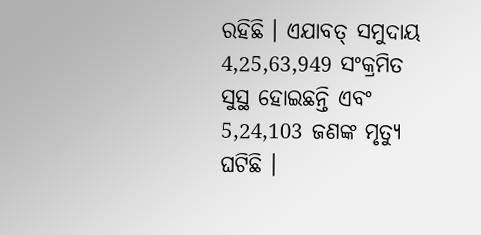ରହିଛି । ଏଯାବତ୍ ସମୁଦାୟ 4,25,63,949 ସଂକ୍ରମିତ ସୁସ୍ଥ ହୋଇଛନ୍ତି ଏବଂ 5,24,103 ଜଣଙ୍କ ମୃତ୍ୟୁ ଘଟିଛି ।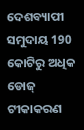ଦେଶବ୍ୟାପୀ ସମୁଦାୟ 190 କୋଟିରୁ ଅଧିକ ଡୋଜ୍ ଟୀକାକରଣ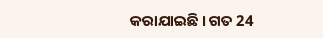କରାଯାଇଛି । ଗତ 24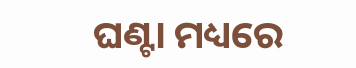ଘଣ୍ଟା ମଧ୍ୟରେ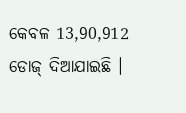କେବଳ 13,90,912 ଡୋଜ୍ ଦିଆଯାଇଛି ।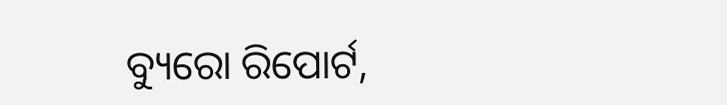ବ୍ୟୁରୋ ରିପୋର୍ଟ,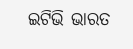ଇଟିଭି ଭାରତ